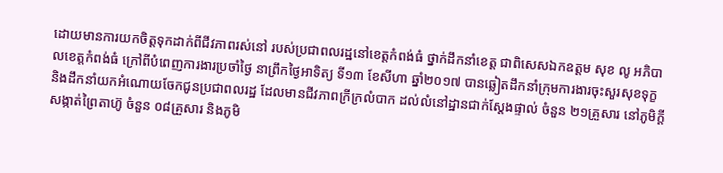ដោយមានការយកចិត្តទុកដាក់ពីជីវភាពរស់នៅ របស់ប្រជាពលរដ្ឋនៅខេត្តកំពង់ធំ ថ្នាក់ដឹកនាំខេត្ត ជាពិសេសឯកឧត្តម សុខ លូ អភិបាលខេត្តកំពង់ធំ ក្រៅពីបំពេញការងារប្រចាំថ្ងៃ នាព្រឹកថ្ងៃអាទិត្យ ទី១៣ ខែសីហា ឆ្នាំ២០១៧ បានឆ្លៀតដឹកនាំក្រុមការងារចុះសួរសុខទុក្ខ និងដឹកនាំយកអំណោយចែកជូនប្រជាពលរដ្ឋ ដែលមានជីវភាពក្រីក្រលំបាក ដល់លំនៅដ្ឋានជាក់ស្តែងផ្ទាល់ ចំនួន ២១គ្រួសារ នៅភូមិក្តី សង្កាត់ព្រៃតាហ៊ូ ចំនួន ០៨គ្រួសារ និងភូមិ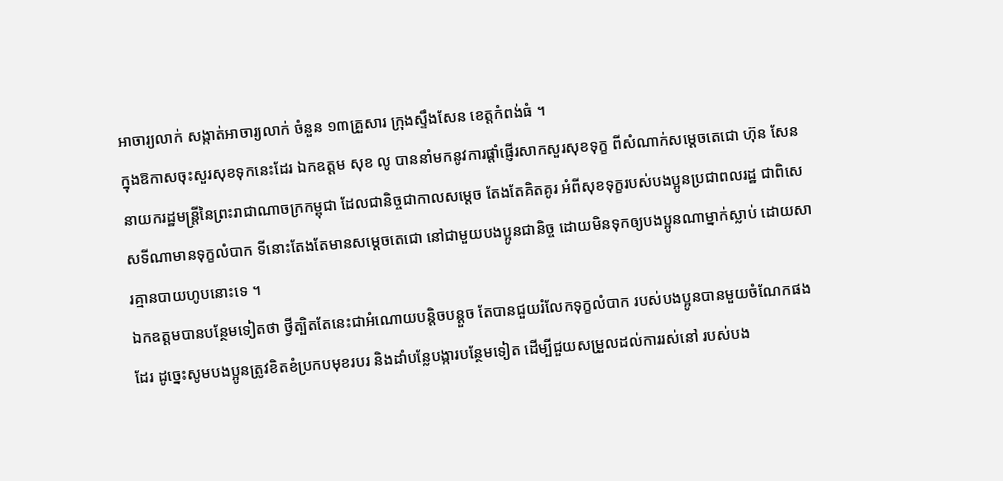អាចារ្យលាក់ សង្កាត់អាចារ្យលាក់ ចំនួន ១៣គ្រួសារ ក្រុងស្ទឹងសែន ខេត្តកំពង់ធំ ។
ក្នុងឱកាសចុះសួរសុខទុកនេះដែរ ឯកឧត្តម សុខ លូ បាននាំមកនូវការផ្ដាំផ្ញើរសាកសួរសុខទុក្ខ ពីសំណាក់សម្តេចតេជោ ហ៊ុន សែន នាយករដ្ឋមន្ត្រីនៃព្រះរាជាណាចក្រកម្ពុជា ដែលជានិច្ចជាកាលសម្តេច តែងតែគិតគូរ អំពីសុខទុក្ខរបស់បងប្អូនប្រជាពលរដ្ឋ ជាពិសេសទីណាមានទុក្ខលំបាក ទីនោះតែងតែមានសម្តេចតេជោ នៅជាមួយបងប្អូនជានិច្ច ដោយមិនទុកឲ្យបងប្អូនណាម្នាក់ស្លាប់ ដោយសារគ្មានបាយហូបនោះទេ ។
ឯកឧត្តមបានបន្ថែមទៀតថា ថ្វីត្បិតតែនេះជាអំណោយបន្តិចបន្តួច តែបានជួយរំលែកទុក្ខលំបាក របស់បងប្អូនបានមួយចំណែកផងដែរ ដូច្នេះសូមបងប្អូនត្រូវខិតខំប្រកបមុខរបរ និងដាំបន្លែបង្ការបន្ថែមទៀត ដើម្បីជួយសម្រួលដល់ការរស់នៅ របស់បង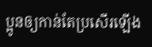ប្អូនឲ្យកាន់តែប្រសើរឡើង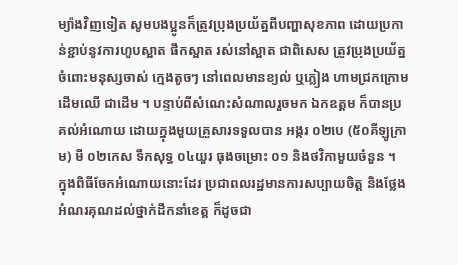ម្យ៉ាងវិញទៀត សូមបងប្អូនក៏ត្រូវប្រុងប្រយ័ត្នពីបញ្ហាសុខភាព ដោយប្រកាន់ខ្ជាប់នូវការហូបស្អាត ផឹកស្អាត រស់នៅស្អាត ជាពិសេស ត្រូវប្រុងប្រយ័ត្នចំពោះមនុស្សចាស់ ក្មេងតូចៗ នៅពេលមានខ្យល់ ឬភ្លៀង ហាមជ្រកក្រោមដើមឈើ ជាដើម ។ បន្ទាប់ពីសំណេះសំណាលរួចមក ឯកឧត្តម ក៏បានប្រគល់អំណោយ ដោយក្នុងមួយគ្រួសារទទួលបាន អង្ករ ០២បេ (៥០គីឡូក្រាម) មី ០២កេស ទឹកសុទ្ធ ០៤យួរ ធុងចម្រោះ ០១ និងថវិកាមួយចំនួន ។
ក្នុងពិធីចែកអំណោយនោះដែរ ប្រជាពលរដ្ឋមានការសប្បាយចិត្ត និងថ្លែងអំណរគុណដល់ថ្នាក់ដឹកនាំខេត្ត ក៏ដូចជា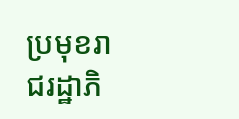ប្រមុខរាជរដ្ឋាភិ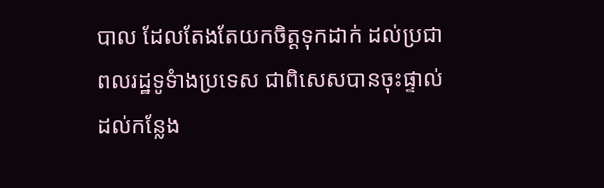បាល ដែលតែងតែយកចិត្តទុកដាក់ ដល់ប្រជាពលរដ្ឋទូទំាងប្រទេស ជាពិសេសបានចុះផ្ទាល់ដល់កន្លែង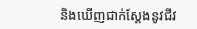និងឃើញជាក់ស្តែងនូវជីវ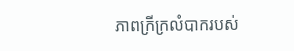ភាពក្រីក្រលំបាករបស់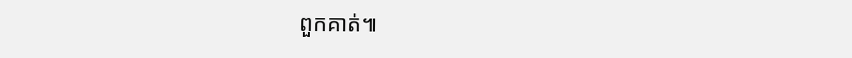ពួកគាត់៕